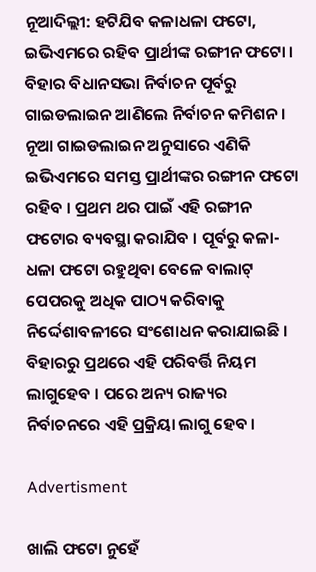ନୂଆଦିଲ୍ଲୀ: ହଟିଯିବ କଳାଧଳା ଫଟୋ, ଇଭିଏମରେ ରହିବ ପ୍ରାର୍ଥୀଙ୍କ ରଙ୍ଗୀନ ଫଟୋ । ବିହାର ବିଧାନସଭା ନିର୍ବାଚନ ପୂର୍ବରୁ ଗାଇଡଲାଇନ ଆଣିଲେ ନିର୍ବାଚନ କମିଶନ । ନୂଆ ଗାଇଡଲାଇନ ଅନୁସାରେ ଏଣିକି ଇଭିଏମରେ ସମସ୍ତ ପ୍ରାର୍ଥୀଙ୍କର ରଙ୍ଗୀନ ଫଟୋ ରହିବ । ପ୍ରଥମ ଥର ପାଇଁ ଏହି ରଙ୍ଗୀନ ଫଟୋର ବ୍ୟବସ୍ଥା କରାଯିବ । ପୂର୍ବରୁ କଳା-ଧଳା ଫଟୋ ରହୁଥିବା ବେଳେ ବାଲାଟ୍ ପେପରକୁ ଅଧିକ ପାଠ୍ୟ କରିବାକୁ ନିର୍ଦ୍ଦେଶାବଳୀରେ ସଂଶୋଧନ କରାଯାଇଛି । ବିହାରରୁ ପ୍ରଥରେ ଏହି ପରିବର୍ତ୍ତି ନିୟମ ଲାଗୁହେବ । ପରେ ଅନ୍ୟ ରାଜ୍ୟର ନିର୍ବାଚନରେ ଏହି ପ୍ରକ୍ରିୟା ଲାଗୁ ହେବ ।

Advertisment

ଖାଲି ଫଟୋ ନୁହେଁ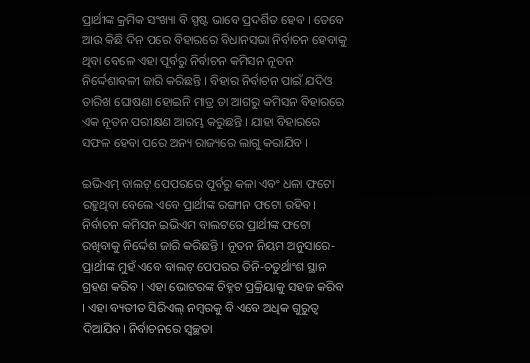ପ୍ରାର୍ଥୀଙ୍କ କ୍ରମିକ ସଂଖ୍ୟା ବି ସ୍ପଷ୍ଟ ଭାବେ ପ୍ରଦର୍ଶିତ ହେବ । ତେବେ ଆଉ କିଛି ଦିନ ପରେ ବିହାରରେ ବିଧାନସଭା ନିର୍ବାଚନ ହେବାକୁ ଥିବା ବେଳେ ଏହା ପୂର୍ବରୁ ନିର୍ବାଚନ କମିସନ ନୂତନ ନିର୍ଦ୍ଦେଶାବଳୀ ଜାରି କରିଛନ୍ତି । ବିହାର ନିର୍ବାଚନ ପାଇଁ ଯଦିଓ ତାରିଖ ଘୋଷଣା ହୋଇନି ମାତ୍ର ତା ଆଗରୁ କମିସନ ବିହାରରେ ଏକ ନୂତନ ପରୀକ୍ଷଣ ଆରମ୍ଭ କରୁଛନ୍ତି । ଯାହା ବିହାରରେ ସଫଳ ହେବା ପରେ ଅନ୍ୟ ରାଜ୍ୟରେ ଲାଗୁ କରାଯିବ ।

ଇଭିଏମ୍ ବାଲଟ୍ ପେପରରେ ପୂର୍ବରୁ କଳା ଏବଂ ଧଳା ଫଟୋ ରହୁଥିବା ବେଲେ ଏବେ ପ୍ରାର୍ଥୀଙ୍କ ରଙ୍ଗୀନ ଫଟୋ ରହିବ। ନିର୍ବାଚନ କମିସନ ଇଭିଏମ ବାଲଟରେ ପ୍ରାର୍ଥୀଙ୍କ ଫଟୋ ରଖିବାକୁ ନିର୍ଦ୍ଦେଶ ଜାରି କରିଛନ୍ତି । ନୂତନ ନିୟମ ଅନୁସାରେ- ପ୍ରାର୍ଥୀଙ୍କ ମୁହଁ ଏବେ ବାଲଟ୍ ପେପରର ତିନି-ଚତୁର୍ଥାଂଶ ସ୍ଥାନ ଗ୍ରହଣ କରିବ । ଏହା ଭୋଟରଙ୍କ ଚିହ୍ନଟ ପ୍ରକ୍ରିୟାକୁ ସହଜ କରିବ । ଏହା ବ୍ୟତୀତ ସିରିଏଲ୍ ନମ୍ବରକୁ ବି ଏବେ ଅଧିକ ଗୁରୁତ୍ୱ ଦିଆଯିବ। ନିର୍ବାଚନରେ ସ୍ୱଚ୍ଛତା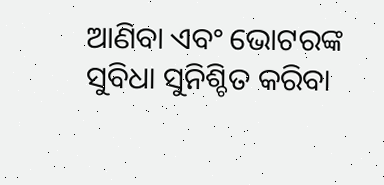ଆଣିବା ଏବଂ ଭୋଟରଙ୍କ ସୁବିଧା ସୁନିଶ୍ଚିତ କରିବା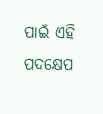ପାଇଁ ଏହି ପଦକ୍ଷେପ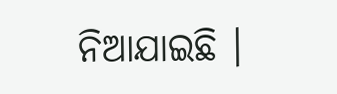ନିଆଯାଇଛି ।